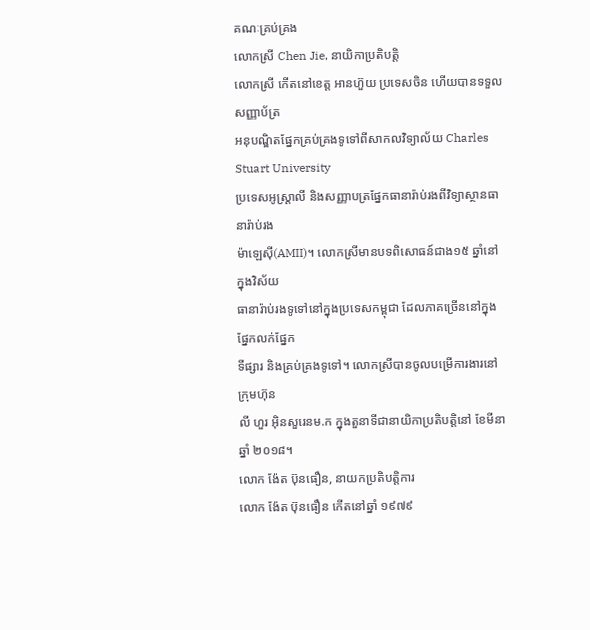គណៈគ្រប់គ្រង
លោកស្រី Chen Jie, នាយិកាប្រតិបត្តិ
លោកស្រី កើតនៅខេត្ត អានហ៊ួយ ប្រទេសចិន ហើយបានទទួលសញ្ញាប័ត្រ
អនុបណ្ឌិតផ្នែកគ្រប់គ្រងទូទៅពីសាកលវិទ្យាល័យ Charles Stuart University
ប្រទេសអូស្ត្រាលី និងសញ្ញាបត្រផ្នែកធានារ៉ាប់រងពីវិទ្យាស្ថានធានារ៉ាប់រង
ម៉ាឡេស៊ី(AMII)។ លោកស្រីមានបទពិសោធន៍ជាង១៥ ឆ្នាំនៅក្នុងវិស័យ
ធានារ៉ាប់រងទូទៅនៅក្នុងប្រទេសកម្ពុជា ដែលភាគច្រើននៅក្នុងផ្នែកលក់ផ្នែក
ទីផ្សារ និងគ្រប់គ្រងទូទៅ។ លោកស្រីបានចូលបម្រើការងារនៅក្រុមហ៊ុន
លី ហួរ អ៊ិនសួរេនម.ក ក្នុងតួនាទីជានាយិកាប្រតិបត្តិនៅ ខែមីនា ឆ្នាំ ២០១៨។
លោក ង៉ែត ប៊ុនធឿន, នាយកប្រតិបត្តិការ
លោក ង៉ែត ប៊ុនធឿន កើតនៅឆ្នាំ ១៩៧៩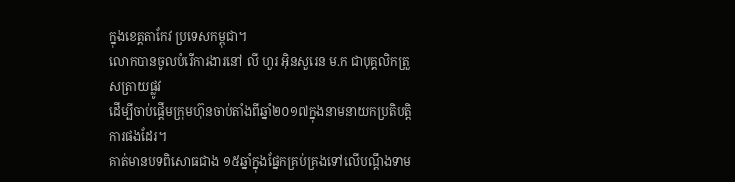ក្នុងខេត្តតាកែវ ប្រទេសកម្ពុជា។
លោកបានចូលបំរើការងារនៅ លី ហួរ អ៊ិនសួរេន ម.ក ជាបុគ្គលិកត្រួសត្រាយផ្លូវ
ដើម្បីចាប់ផ្តើមក្រុមហ៊ុនចាប់តាំងពីឆ្នាំ២០១៧ក្នុងនាមនាយកប្រតិបត្តិការផងដែរ។
គាត់មានបទពិសោធជាង ១៥ឆ្នាំក្នុងផ្នែកគ្រប់គ្រងទៅលើបណ្តឹងទាម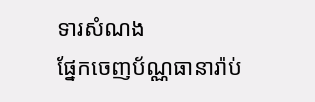ទារសំណង
ផ្នែកចេញប័ណ្ណធានារ៉ាប់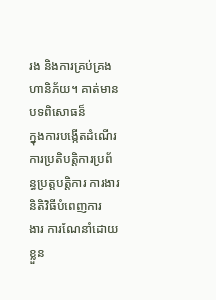រង និងការគ្រប់គ្រងហានិភ័យ។ គាត់មានបទពិសោធន៏
ក្នុងការបង្កើតដំណើរការប្រតិបត្តិការប្រព័ន្ធប្រត្តបត្តិការ ការងារ និតិវិធីបំពេញការ
ងារ ការណែនាំដោយខ្លួន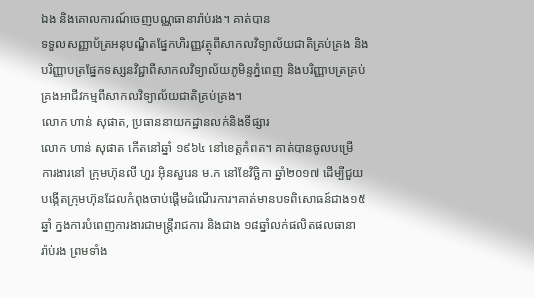ឯង និងគោលការណ៍ចេញបណ្ណធានារ៉ាប់រង។ គាត់បាន
ទទួលសញ្ញាប័ត្រអនុបណ្ឌិតផ្នែកហិរញ្ញវត្ថុពីសាកលវិទ្យាល័យជាតិគ្រប់គ្រង និង
បរិញ្ញាបត្រផ្នែកទស្សនវិជ្ជាពីសាកលវិទ្យាល័យភូមិន្ទភ្នំពេញ និងបរិញ្ញាបត្រគ្រប់
គ្រងអាជីវកម្មពីសាកលវិទ្យាល័យជាតិគ្រប់គ្រង។
លោក ហាន់ សុផាត, ប្រធាននាយកដ្ឋានលក់និងទីផ្សារ
លោក ហាន់ សុផាត កើតនៅឆ្នាំ ១៩៦៤ នៅខេត្តកំពត។ គាត់បានចូលបម្រើ
ការងារនៅ ក្រុមហ៊ុនលី ហួរ អ៊ិនសួរេន ម.ក នៅខែវិច្ឆិកា ឆ្នាំ២០១៧ ដើម្បីជួយ
បង្កើតក្រុមហ៊ុនដែលកំពុងចាប់ផ្តើមដំណើរការ។គាត់មានបទពិសោធន៍ជាង១៥
ឆ្នាំ ក្នងការបំពេញការងារជាមន្រ្តីរាជការ និងជាង ១៨ឆ្នាំលក់ផលិតផលធានា
រ៉ាប់រង ព្រមទាំង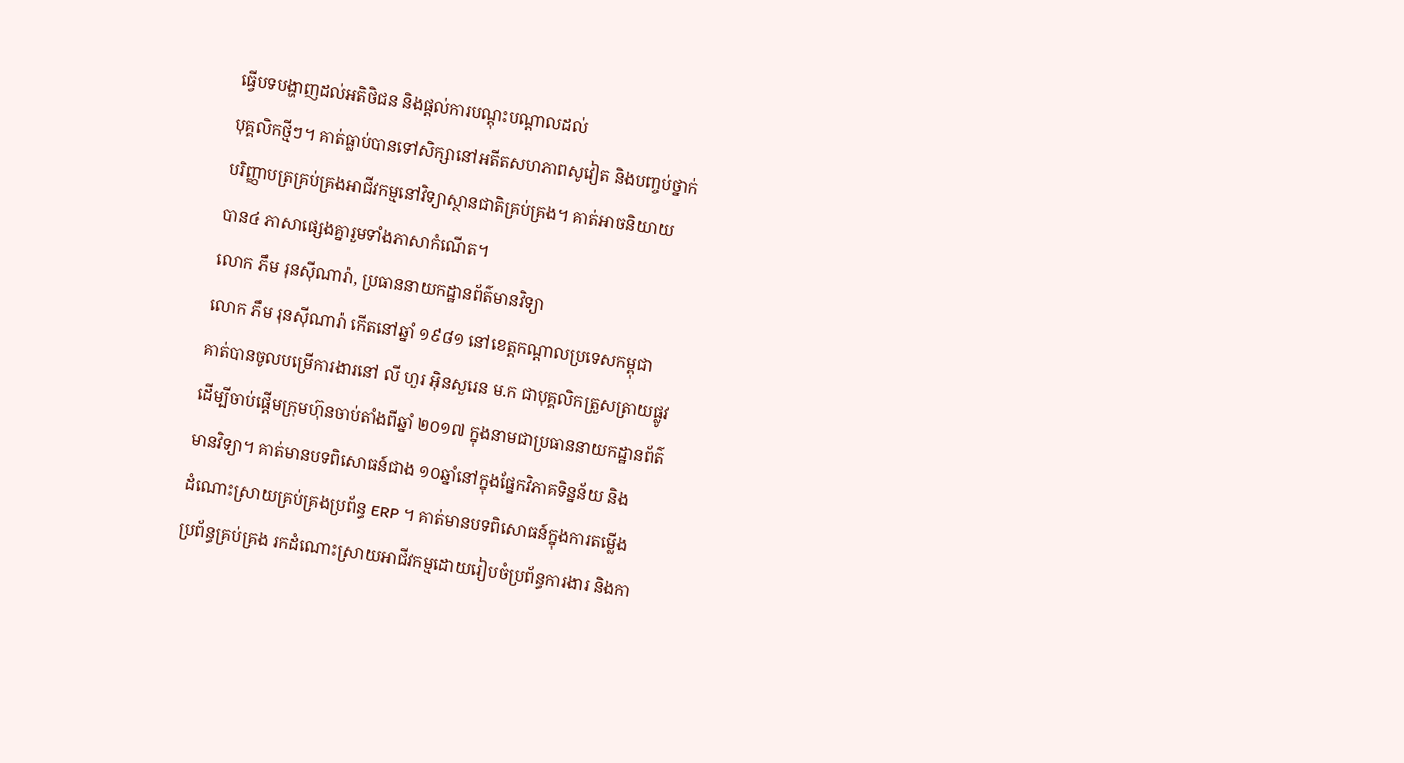ធ្វើបទបង្ហាញដល់អតិថិជន និងផ្តល់ការបណ្តុះបណ្តាលដល់
បុគ្គលិកថ្មីៗ។ គាត់ធ្លាប់បានទៅសិក្សានៅអតីតសហភាពសូវៀត និងបញ្ចប់ថ្នាក់
បរិញ្ញាបត្រគ្រប់គ្រងអាជីវកម្មនៅវិទ្យាស្ថានជាតិគ្រប់គ្រង។ គាត់អាចនិយាយ
បាន៤ ភាសាផ្សេងគ្នារួមទាំងភាសាកំណើត។
លោក ភឹម រុនស៊ីណារ៉ា, ប្រធាននាយកដ្ឋានព័ត៌មានវិទ្យា
លោក ភឹម រុនស៊ីណារ៉ា កើតនៅឆ្នាំ ១៩៨១ នៅខេត្ដកណ្តាលប្រទេសកម្ពុជា
គាត់បានចូលបម្រើការងារនៅ លី ហួរ អ៊ិនសួរេន ម.ក ជាបុគ្គលិកត្រួសត្រាយផ្លូវ
ដើម្បីចាប់ផ្តើមក្រុមហ៊ុនចាប់តាំងពីឆ្នាំ ២០១៧ ក្នុងនាមជាប្រធាននាយកដ្ឋានព័ត៌
មានវិទ្យា។ គាត់មានបទពិសោធន៍ជាង ១០ឆ្នាំនៅក្នុងផ្នែកវិភាគទិន្នន័យ និង
ដំណោះស្រាយគ្រប់គ្រងប្រព័ន្ធ ERP ។ គាត់មានបទពិសោធន៍ក្នុងការតម្លើង
ប្រព័ន្ធគ្រប់គ្រង រកដំណោះស្រាយអាជីវកម្មដោយរៀបចំប្រព័ន្ធការងារ និងកា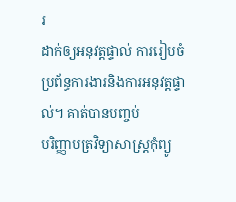រ
ដាក់ឲ្យអនុវត្តផ្ទាល់ ការរៀបចំប្រព័ន្ធការងារនិងការអនុវត្តផ្ទាល់។ គាត់បានបញ្ចប់
បរិញ្ញាបត្រវិទ្យាសាស្ត្រកុំព្យូ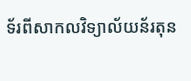ទ័រពីសាកលវិទ្យាល័យន័រតុន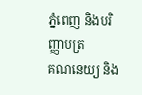ភ្នំពេញ និងបរិញ្ញាបត្រ
គណនេយ្យ និង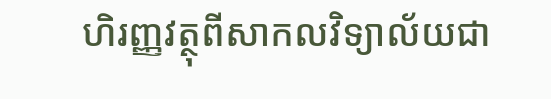ហិរញ្ញវត្ថុពីសាកលវិទ្យាល័យជា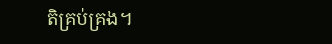តិគ្រប់គ្រង។